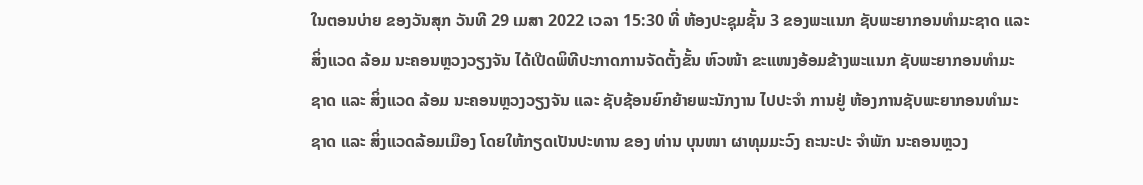ໃນຕອນບ່າຍ ຂອງວັນສຸກ ວັນທີ 29 ເມສາ 2022 ເວລາ 15:30 ທີ່ ຫ້ອງປະຊຸມຊັ້ນ 3 ຂອງພະແນກ ຊັບພະຍາກອນທຳມະຊາດ ແລະ ສິ່ງແວດ ລ້ອມ ນະຄອນຫຼວງວຽງຈັນ ໄດ້ເປີດພິທີປະກາດການຈັດຕັ້ງຂັ້ນ ຫົວໜ້າ ຂະແໜງອ້ອມຂ້າງພະແນກ ຊັບພະຍາກອນທຳມະ ຊາດ ແລະ ສິ່ງແວດ ລ້ອມ ນະຄອນຫຼວງວຽງຈັນ ແລະ ຊັບຊ້ອນຍົກຍ້າຍພະນັກງານ ໄປປະຈຳ ການຢູ່ ຫ້ອງການຊັບພະຍາກອນທໍາມະຊາດ ແລະ ສິ່ງແວດລ້ອມເມືອງ ໂດຍໃຫ້ກຽດເປັນປະທານ ຂອງ ທ່ານ ບຸນໜາ ຜາທຸມມະວົງ ຄະນະປະ ຈຳພັກ ນະຄອນຫຼວງ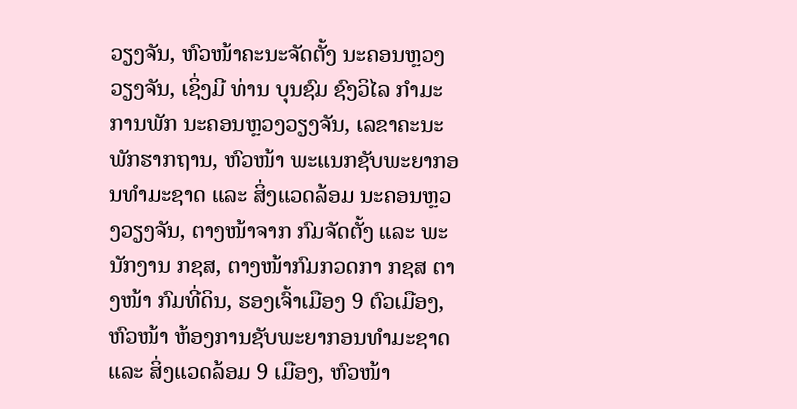ວຽງຈັນ, ຫົວໜ້າຄະນະຈັດຕັ້ງ ນະຄອນຫຼວງວຽງຈັນ, ເຊິ່ງມີ ທ່ານ ບຸນຊົມ ຊົງວິໄລ ກຳມະການພັກ ນະຄອນຫຼວງວຽງຈັນ, ເລຂາຄະນະພັກຮາກຖານ, ຫົວໜ້າ ພະແນກຊັບພະຍາກອນທຳມະຊາດ ແລະ ສິ່ງແວດລ້ອມ ນະຄອນຫຼວງວຽງຈັນ, ຕາງໜ້າຈາກ ກົມຈັດຕັ້ງ ແລະ ພະນັກງານ ກຊສ, ຕາງໜ້າກົມກວດກາ ກຊສ ຕາງໜ້າ ກົມທີ່ດິນ, ຮອງເຈົ້າເມືອງ 9 ຕົວເມືອງ, ຫົວໜ້າ ຫ້ອງການຊັບພະຍາກອນທຳມະຊາດ ແລະ ສິ່ງແວດລ້ອມ 9 ເມືອງ, ຫົວໜ້າ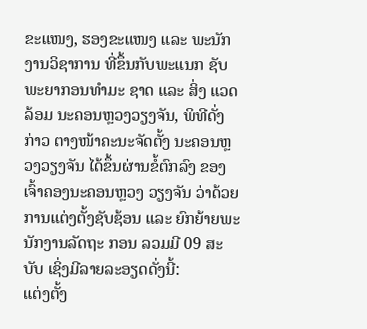ຂະແໜງ, ຮອງຂະແໜງ ແລະ ພະນັກງານວິຊາການ ທີ່ຂຶ້ນກັບພະແນກ ຊັບພະຍາກອນທຳມະ ຊາດ ແລະ ສິ່ງ ແວດລ້ອມ ນະຄອນຫຼວງວຽງຈັນ, ພິທີດັ່ງກ່າວ ຕາງໜ້າຄະນະຈັດຕັ້ງ ນະຄອນຫຼວງວຽງຈັນ ໄດ້ຂຶ້ນຜ່ານຂໍ້ຕົກລົງ ຂອງເຈົ້າຄອງນະຄອນຫຼວງ ວຽງຈັນ ວ່າດ້ວຍການແຕ່ງຕັ້ງຊັບຊ້ອນ ແລະ ຍົກຍ້າຍພະນັກງານລັດຖະ ກອນ ລວມມີ 09 ສະບັບ ເຊິ່ງມີລາຍລະອຽດດັ່ງນີ້:
ແຕ່ງຕັ້ງ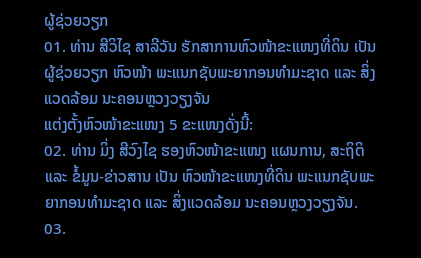ຜູ້ຊ່ວຍວຽກ
01. ທ່ານ ສີວິໄຊ ສາລີວັນ ຮັກສາການຫົວໜ້າຂະແໜງທີ່ດິນ ເປັນ ຜູ້ຊ່ວຍວຽກ ຫົວໜ້າ ພະແນກຊັບພະຍາກອນທຳມະຊາດ ແລະ ສິ່ງແວດລ້ອມ ນະຄອນຫຼວງວຽງຈັນ
ແຕ່ງຕັ້ງຫົວໜ້າຂະແໜງ 5 ຂະແໜງດັ່ງນີ້:
02. ທ່ານ ມິ່ງ ສີວົງໄຊ ຮອງຫົວໜ້າຂະແໜງ ແຜນການ, ສະຖິຕິ ແລະ ຂໍ້ມູນ-ຂ່າວສານ ເປັນ ຫົວໜ້າຂະແໜງທີ່ດິນ ພະແນກຊັບພະຍາກອນທຳມະຊາດ ແລະ ສິ່ງແວດລ້ອມ ນະຄອນຫຼວງວຽງຈັນ.
03.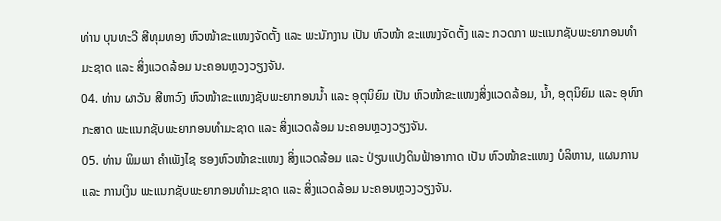ທ່ານ ບຸນທະວີ ສີທຸມທອງ ຫົວໜ້າຂະແໜງຈັດຕັ້ງ ແລະ ພະນັກງານ ເປັນ ຫົວໜ້າ ຂະແໜງຈັດຕັ້ງ ແລະ ກວດກາ ພະແນກຊັບພະຍາກອນທຳມະຊາດ ແລະ ສິ່ງແວດລ້ອມ ນະຄອນຫຼວງວຽງຈັນ.
04. ທ່ານ ຜາວັນ ສີຫາວົງ ຫົວໜ້າຂະແໜງຊັບພະຍາກອນນໍ້າ ແລະ ອຸຕຸນິຍົມ ເປັນ ຫົວໜ້າຂະແໜງສິ່ງແວດລ້ອມ, ນໍ້າ, ອຸຕຸນິຍົມ ແລະ ອຸທົກກະສາດ ພະແນກຊັບພະຍາກອນທຳມະຊາດ ແລະ ສິ່ງແວດລ້ອມ ນະຄອນຫຼວງວຽງຈັນ.
05. ທ່ານ ພິມພາ ຄຳເພັງໄຊ ຮອງຫົວໜ້າຂະແໜງ ສິ່ງແວດລ້ອມ ແລະ ປ່ຽນແປງດິນຟ້າອາກາດ ເປັນ ຫົວໜ້າຂະແໜງ ບໍລິຫານ, ແຜນການ ແລະ ການເງິນ ພະແນກຊັບພະຍາກອນທຳມະຊາດ ແລະ ສິ່ງແວດລ້ອມ ນະຄອນຫຼວງວຽງຈັນ.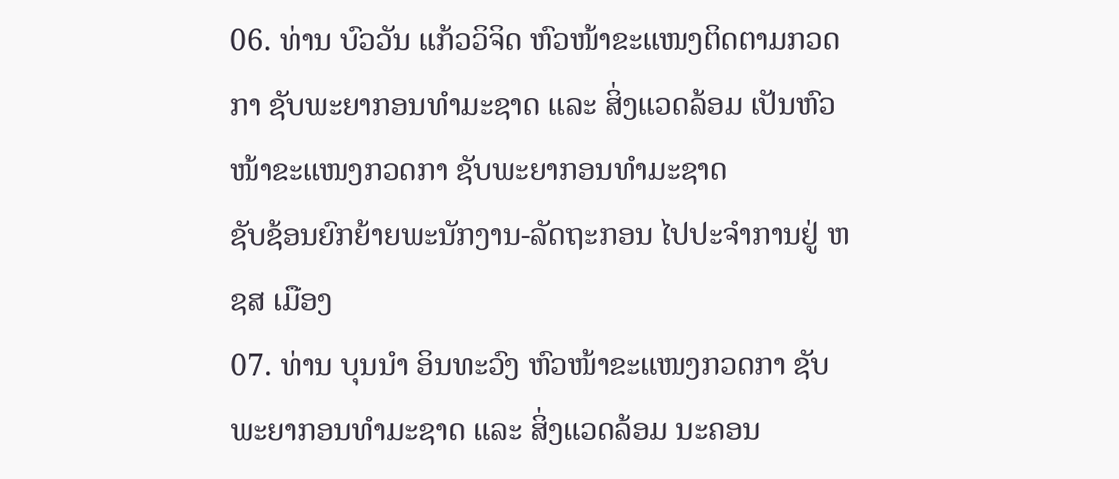06. ທ່ານ ບົວວັນ ແກ້ວວິຈິດ ຫົວໜ້າຂະແໜງຕິດຕາມກວດກາ ຊັບພະຍາກອນທຳມະຊາດ ແລະ ສິ່ງແວດລ້ອມ ເປັນຫົວໜ້າຂະແໜງກວດກາ ຊັບພະຍາກອນທຳມະຊາດ
ຊັບຊ້ອນຍົກຍ້າຍພະນັກງານ-ລັດຖະກອນ ໄປປະຈຳການຢູ່ ຫຊສ ເມືອງ
07. ທ່ານ ບຸນນຳ ອິນທະວົງ ຫົວໜ້າຂະແໜງກວດກາ ຊັບພະຍາກອນທຳມະຊາດ ແລະ ສິ່ງແວດລ້ອມ ນະຄອນ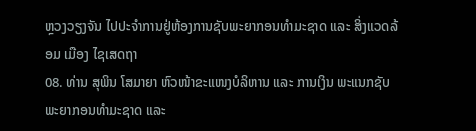ຫຼວງວຽງຈັນ ໄປປະຈຳການຢູ່ຫ້ອງການຊັບພະຍາກອນທຳມະຊາດ ແລະ ສິ່ງແວດລ້ອມ ເມືອງ ໄຊເສດຖາ
08. ທ່ານ ສຸພິນ ໂສມາຍາ ຫົວໜ້າຂະແໜງບໍລິຫານ ແລະ ການເງິນ ພະແນກຊັບພະຍາກອນທຳມະຊາດ ແລະ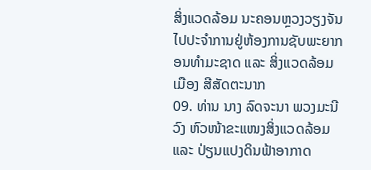ສິ່ງແວດລ້ອມ ນະຄອນຫຼວງວຽງຈັນ ໄປປະຈຳການຢູ່ຫ້ອງການຊັບພະຍາກອນທຳມະຊາດ ແລະ ສິ່ງແວດລ້ອມ ເມືອງ ສີສັດຕະນາກ
09. ທ່ານ ນາງ ລົດຈະນາ ພວງມະນີວົງ ຫົວໜ້າຂະແໜງສິ່ງແວດລ້ອມ ແລະ ປ່ຽນແປງດິນຟ້າອາກາດ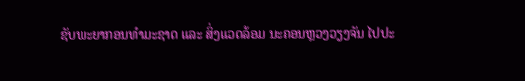ຊັບພະຍາກອນທຳມະຊາດ ແລະ ສິ່ງແວດລ້ອມ ນະຄອນຫຼວງວຽງຈັນ ໄປປະ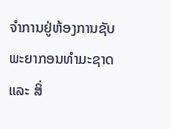ຈຳການຢູ່ຫ້ອງການຊັບພະຍາກອນທຳມະຊາດ ແລະ ສິ່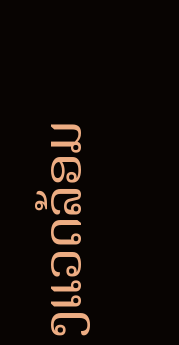ງແວດລ້ອມ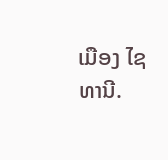ເມືອງ ໄຊທານີ.